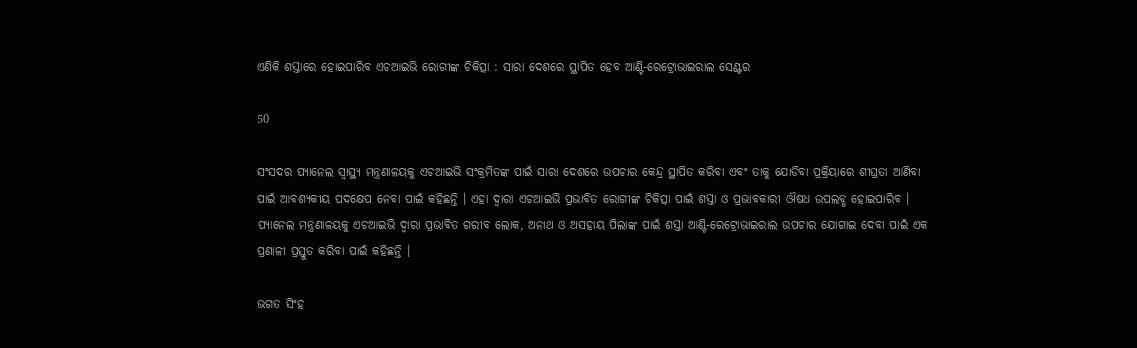ଏଣିକି ଶସ୍ତାରେ ହୋଇପାରିବ ଏଚଆଇଭି ରୋଗୀଙ୍କ ଚିକିତ୍ସା : ସାରା ଦେଶରେ ସ୍ଥାପିତ ହେବ ଆଣ୍ଟି-ରେଟ୍ରୋଭାଇରାଲ ସେଣ୍ଟର

50

ସଂସଦର ପ୍ୟାନେଲ ସ୍ୱାସ୍ଥ୍ୟ ମନ୍ତ୍ରଣାଳୟକୁ ଏଚଆଇଭି ସଂକ୍ରମିତଙ୍କ ପାଇଁ ସାରା ଦେଶରେ ଉପଚାର କେନ୍ଦ୍ର ସ୍ଥାପିତ କରିବା ଏବଂ ତାକୁ ଯୋଡିବା ପ୍ରକ୍ରିୟାରେ ଶୀଘ୍ରତା ଆଣିବା ପାଇଁ ଆବଶ୍ୟକୀୟ ପଦକ୍ଷେପ ନେବା ପାଇଁ କହିଛନ୍ତି । ଏହା ଦ୍ୱାରା ଏଚଆଇଭି ପ୍ରଭାବିତ ରୋଗୀଙ୍କ ଚିକିତ୍ସା ପାଇଁ ଶସ୍ତା ଓ ପ୍ରଭାବକାରୀ ଔଷଧ ଉପଲବ୍ଧ ହୋଇପାରିବ । ପ୍ୟାନେଲ ମନ୍ତ୍ରଣାଳୟକୁ ଏଚଆଇଭି ଦ୍ୱାରା ପ୍ରଭାବିତ ଗରୀବ ଲୋକ, ଅନାଥ ଓ ଅସହାୟ ପିଲାଙ୍କ ପାଇଁ ଶସ୍ତା ଆଣ୍ଟି-ରେଟ୍ରୋଭାଇରାଲ ଉପଚାର ଯୋଗାଇ ଦେବା ପାଇଁ ଏକ ପ୍ରଣାଳୀ ପ୍ରସ୍ତୁତ କରିବା ପାଇଁ କହିଛନ୍ତି ।

ଭଗତ ସିଂହ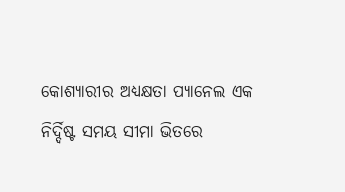କୋଶ୍ୟାରୀର ଅଧ୍ୟକ୍ଷତା ପ୍ୟାନେଲ ଏକ ନିର୍ଦ୍ଦିଷ୍ଟ ସମୟ ସୀମା ଭିତରେ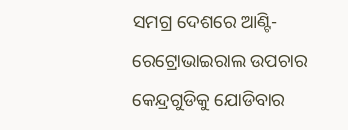ସମଗ୍ର ଦେଶରେ ଆଣ୍ଟି-ରେଟ୍ରୋଭାଇରାଲ ଉପଚାର କେନ୍ଦ୍ରଗୁଡିକୁ ଯୋଡିବାର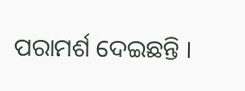ପରାମର୍ଶ ଦେଇଛନ୍ତି ।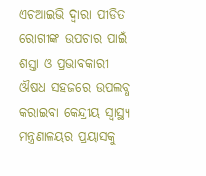ଏଚଆଇଭି ଦ୍ୱାରା ପୀଡିତ ରୋଗୀଙ୍କ ଉପଚାର ପାଇଁ ଶସ୍ତା ଓ ପ୍ରଭାବକାରୀ ଔଷଧ ସହଜରେ ଉପଲବ୍ଧ କରାଇବା କେନ୍ଦ୍ରୀୟ ସ୍ୱାସ୍ଥ୍ୟ ମନ୍ତ୍ରଣାଳୟର ପ୍ରୟାସକୁ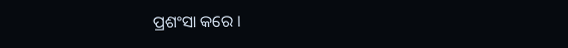ପ୍ରଶଂସା କରେ ।